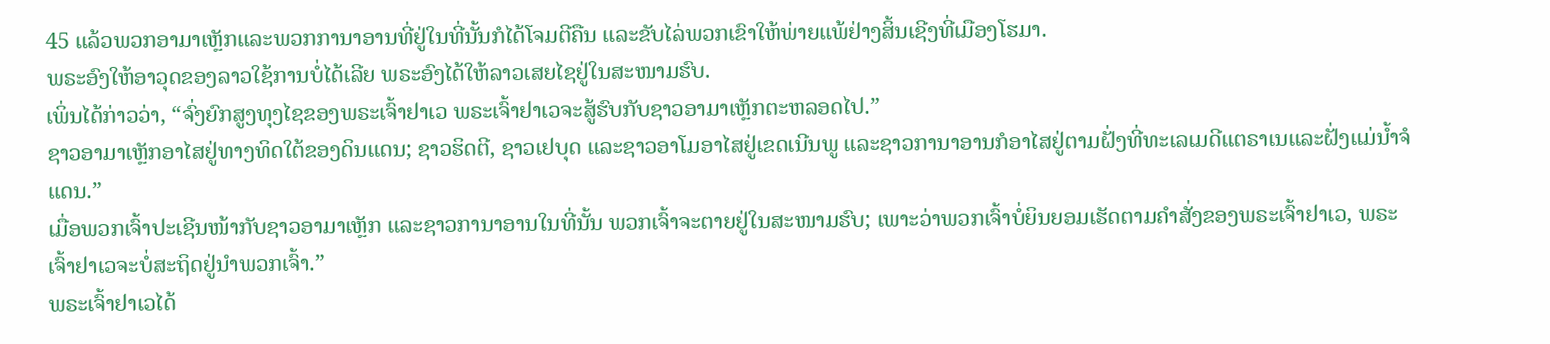45 ແລ້ວພວກອາມາເຫຼັກແລະພວກການາອານທີ່ຢູ່ໃນທີ່ນັ້ນກໍໄດ້ໂຈມຕີຄືນ ແລະຂັບໄລ່ພວກເຂົາໃຫ້ພ່າຍແພ້ຢ່າງສິ້ນເຊີງທີ່ເມືອງໂຮມາ.
ພຣະອົງໃຫ້ອາວຸດຂອງລາວໃຊ້ການບໍ່ໄດ້ເລີຍ ພຣະອົງໄດ້ໃຫ້ລາວເສຍໄຊຢູ່ໃນສະໜາມຮົບ.
ເພິ່ນໄດ້ກ່າວວ່າ, “ຈົ່ງຍົກສູງທຸງໄຊຂອງພຣະເຈົ້າຢາເວ ພຣະເຈົ້າຢາເວຈະສູ້ຮົບກັບຊາວອາມາເຫຼັກຕະຫລອດໄປ.”
ຊາວອາມາເຫຼັກອາໄສຢູ່ທາງທິດໃຕ້ຂອງດິນແດນ; ຊາວຮິດຕີ, ຊາວເຢບຸດ ແລະຊາວອາໂມອາໄສຢູ່ເຂດເນີນພູ ແລະຊາວການາອານກໍອາໄສຢູ່ຕາມຝັ່ງທີ່ທະເລເມດີແຕຣາເນແລະຝັ່ງແມ່ນໍ້າຈໍແດນ.”
ເມື່ອພວກເຈົ້າປະເຊີນໜ້າກັບຊາວອາມາເຫຼັກ ແລະຊາວການາອານໃນທີ່ນັ້ນ ພວກເຈົ້າຈະຕາຍຢູ່ໃນສະໜາມຮົບ; ເພາະວ່າພວກເຈົ້າບໍ່ຍິນຍອມເຮັດຕາມຄຳສັ່ງຂອງພຣະເຈົ້າຢາເວ, ພຣະເຈົ້າຢາເວຈະບໍ່ສະຖິດຢູ່ນຳພວກເຈົ້າ.”
ພຣະເຈົ້າຢາເວໄດ້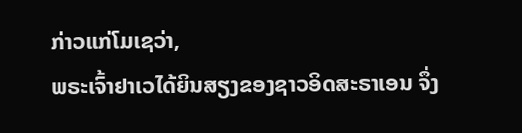ກ່າວແກ່ໂມເຊວ່າ,
ພຣະເຈົ້າຢາເວໄດ້ຍິນສຽງຂອງຊາວອິດສະຣາເອນ ຈຶ່ງ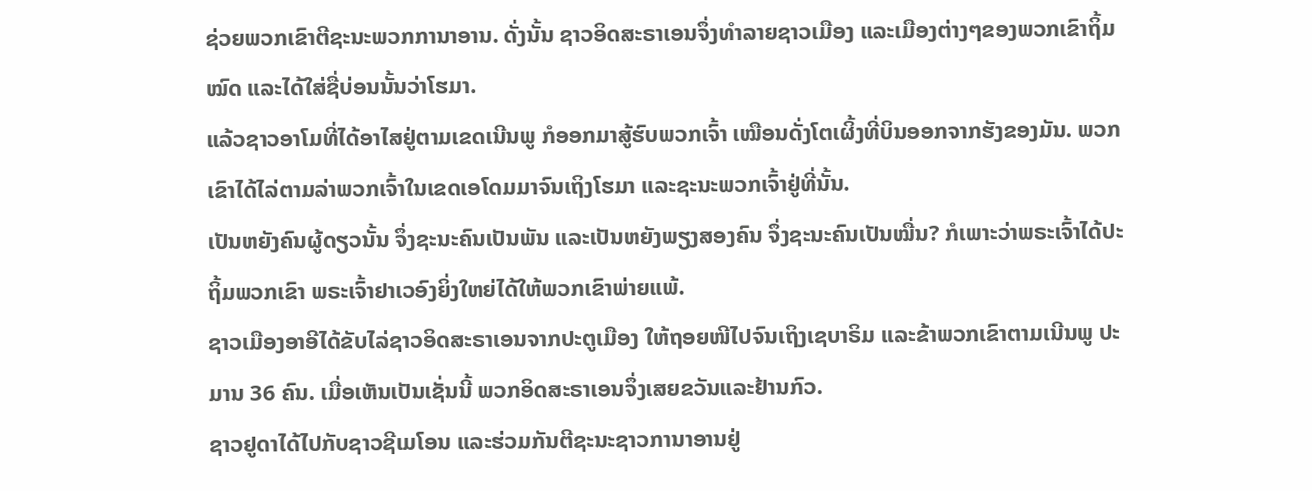ຊ່ວຍພວກເຂົາຕີຊະນະພວກການາອານ. ດັ່ງນັ້ນ ຊາວອິດສະຣາເອນຈຶ່ງທຳລາຍຊາວເມືອງ ແລະເມືອງຕ່າງໆຂອງພວກເຂົາຖິ້ມໝົດ ແລະໄດ້ໃສ່ຊື່ບ່ອນນັ້ນວ່າໂຮມາ.
ແລ້ວຊາວອາໂມທີ່ໄດ້ອາໄສຢູ່ຕາມເຂດເນີນພູ ກໍອອກມາສູ້ຮົບພວກເຈົ້າ ເໝືອນດັ່ງໂຕເຜິ້ງທີ່ບິນອອກຈາກຮັງຂອງມັນ. ພວກເຂົາໄດ້ໄລ່ຕາມລ່າພວກເຈົ້າໃນເຂດເອໂດມມາຈົນເຖິງໂຮມາ ແລະຊະນະພວກເຈົ້າຢູ່ທີ່ນັ້ນ.
ເປັນຫຍັງຄົນຜູ້ດຽວນັ້ນ ຈຶ່ງຊະນະຄົນເປັນພັນ ແລະເປັນຫຍັງພຽງສອງຄົນ ຈຶ່ງຊະນະຄົນເປັນໝື່ນ? ກໍເພາະວ່າພຣະເຈົ້າໄດ້ປະຖິ້ມພວກເຂົາ ພຣະເຈົ້າຢາເວອົງຍິ່ງໃຫຍ່ໄດ້ໃຫ້ພວກເຂົາພ່າຍແພ້.
ຊາວເມືອງອາອີໄດ້ຂັບໄລ່ຊາວອິດສະຣາເອນຈາກປະຕູເມືອງ ໃຫ້ຖອຍໜີໄປຈົນເຖິງເຊບາຣິມ ແລະຂ້າພວກເຂົາຕາມເນີນພູ ປະມານ 36 ຄົນ. ເມື່ອເຫັນເປັນເຊັ່ນນີ້ ພວກອິດສະຣາເອນຈຶ່ງເສຍຂວັນແລະຢ້ານກົວ.
ຊາວຢູດາໄດ້ໄປກັບຊາວຊີເມໂອນ ແລະຮ່ວມກັນຕີຊະນະຊາວການາອານຢູ່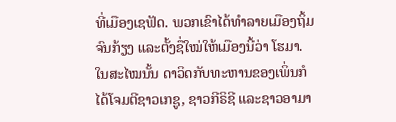ທີ່ເມືອງເຊຟັດ. ພວກເຂົາໄດ້ທຳລາຍເມືອງຖິ້ມຈົນກ້ຽງ ແລະຕັ້ງຊື່ໃໝ່ໃຫ້ເມືອງນີ້ວ່າ ໂຮມາ.
ໃນສະໄໝນັ້ນ ດາວິດກັບທະຫານຂອງເພິ່ນກໍໄດ້ໂຈມຕີຊາວເກຊູ, ຊາວກີຣິຊີ ແລະຊາວອາມາ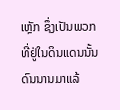ເຫຼັກ ຊຶ່ງເປັນພວກທີ່ຢູ່ໃນດິນແດນນັ້ນດົນນານມາແລ້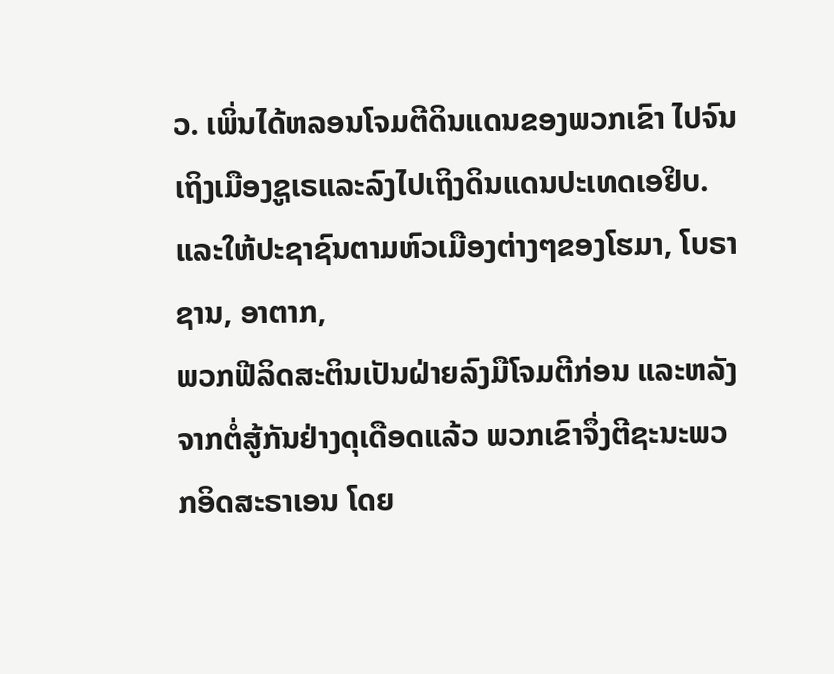ວ. ເພິ່ນໄດ້ຫລອນໂຈມຕີດິນແດນຂອງພວກເຂົາ ໄປຈົນເຖິງເມືອງຊູເຣແລະລົງໄປເຖິງດິນແດນປະເທດເອຢິບ.
ແລະໃຫ້ປະຊາຊົນຕາມຫົວເມືອງຕ່າງໆຂອງໂຮມາ, ໂບຣາຊານ, ອາຕາກ,
ພວກຟີລິດສະຕິນເປັນຝ່າຍລົງມືໂຈມຕີກ່ອນ ແລະຫລັງຈາກຕໍ່ສູ້ກັນຢ່າງດຸເດືອດແລ້ວ ພວກເຂົາຈຶ່ງຕີຊະນະພວກອິດສະຣາເອນ ໂດຍ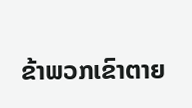ຂ້າພວກເຂົາຕາຍ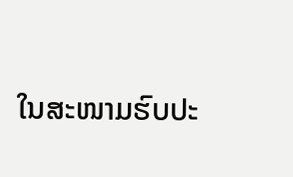ໃນສະໜາມຮົບປະ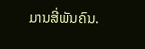ມານສີ່ພັນຄົນ.